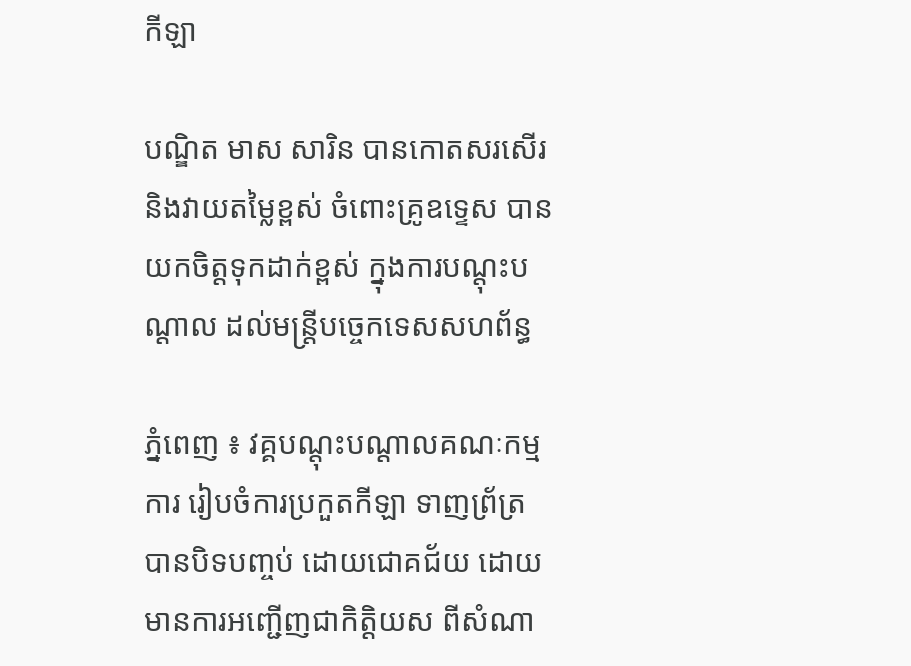កីឡា

បណ្ឌិត មាស សារិន បានកោតសរសើរ និងវាយតម្លៃខ្ពស់ ចំពោះគ្រូឧទ្ទេស បានយកចិត្តទុកដាក់ខ្ពស់ ក្នុងការបណ្តុះបណ្តាល ដល់មន្ត្រីបច្ចេកទេសសហព័ន្ធ

ភ្នំពេញ ៖ វគ្គបណ្តុះបណ្តាលគណៈកម្មការ រៀបចំការប្រកួតកីឡា ទាញព្រ័ត្រ បានបិទបញ្ចប់ ដោយជោគជ័យ ដោយមានការអញ្ជើញជាកិត្តិយស ពីសំណា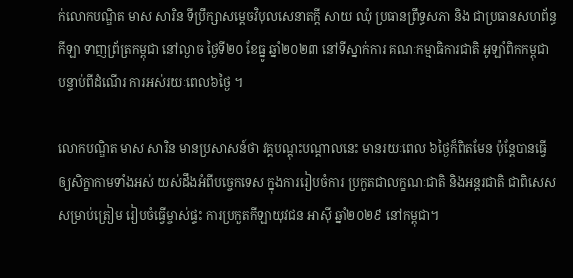ក់លោកបណ្ឌិត មាស សារិន ទីប្រឹក្សាសម្ដេចវិបុលសេនាតក្តី សាយ ឈុំ ប្រធានព្រឹទ្ធសភា និង ជាប្រធានសហព័ន្ធកីឡា ទាញព្រ័ត្រកម្ពុជា នៅល្ងាច ថ្ងៃទី២០ ខែធ្នូ ឆ្នាំ២០២៣ នៅទីស្នាក់ការ គណៈកម្មាធិការជាតិ អូឡាំពិកកម្ពុជា បន្ទាប់ពីដំណើរ ការអស់រយៈពេល៦ថ្ងៃ ។

លោកបណ្ឌិត មាស សារិន មានប្រសាសន៍ថា វគ្គបណ្តុះបណ្តាលនេះ មានរយៈពេល ៦ថ្ងៃក៏ពិតមែន ប៉ុន្តែបានធ្វើឲ្យសិក្ខាកាមទាំងអស់ យស់ដឹងអំពីបច្ចេកទេស ក្នុងការរៀបចំការ ប្រកួតជាលក្ខណៈជាតិ និងអន្តរជាតិ ជាពិសេសសម្រាប់ត្រៀម រៀបចំធ្វើម្ចាស់ផ្ទះ ការប្រកួតកីឡាយុវជន អាស៊ី ឆ្នាំ២០២៩ នៅកម្ពុជា។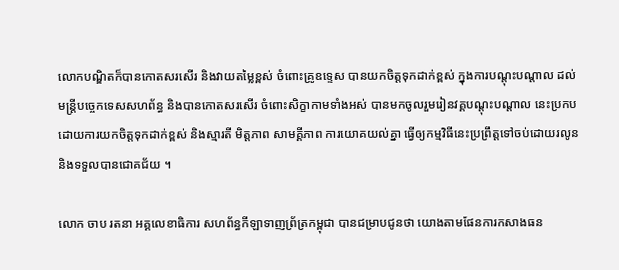លោកបណ្ឌិតក៏បានកោតសរសើរ និងវាយតម្លៃខ្ពស់ ចំពោះគ្រូឧទ្ទេស បានយកចិត្តទុកដាក់ខ្ពស់ ក្នុងការបណ្តុះបណ្តាល ដល់មន្ត្រីបច្ចេកទេសសហព័ន្ធ និងបានកោតសរសើរ ចំពោះសិក្ខាកាមទាំងអស់ បានមកចូលរួមរៀនវគ្គបណ្តុះបណ្តាល នេះប្រកបដោយការយកចិត្តទុកដាក់ខ្ពស់ និងស្មារតី មិត្តភាព សាមគ្គីភាព ការយោគយល់គ្នា ធ្វើឲ្យកម្មវិធីនេះប្រព្រឹត្តទៅចប់ដោយរលូន និងទទួលបានជោគជ័យ ។

លោក ចាប រតនា អគ្គលេខាធិការ សហព័ន្ធកីឡាទាញព្រ័ត្រកម្ពុជា បានជម្រាបជូនថា យោងតាមផែនការកសាងធន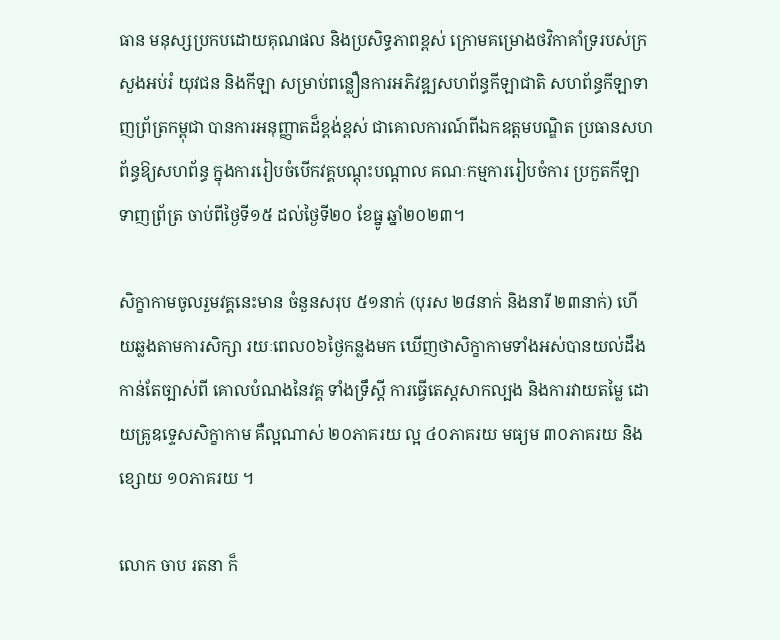ធាន មនុស្សប្រកបដោយគុណផល និងប្រសិទ្ធភាពខ្ពស់ ក្រោមគម្រោងថវិកាគាំទ្ររបស់ក្រសួងអប់រំ យុវជន និងកីឡា សម្រាប់ពន្លឿនការអភិវឌ្ឍសហព័ន្ធកីឡាជាតិ សហព័ន្ធកីឡាទាញព្រ័ត្រកម្ពុជា បានការអនុញ្ញាតដ៏ខ្ពង់ខ្ពស់ ជាគោលការណ៍ពីឯកឧត្តមបណ្ឌិត ប្រធានសហព័ន្ធឱ្យសហព័ន្ធ ក្នុងការរៀបចំបើកវគ្គបណ្តុះបណ្តាល គណៈកម្មការរៀបចំការ ប្រកួតកីឡាទាញព្រ័ត្រ ចាប់ពីថ្ងៃទី១៥ ដល់ថ្ងៃទី២០ ខែធ្នូ ឆ្នាំ២០២៣។

សិក្ខាកាមចូលរួមវគ្គនេះមាន ចំនួនសរុប ៥១នាក់ (បុរស ២៨នាក់ និងនារី ២៣នាក់) ហើយឆ្លងតាមការសិក្សា រយៈពេល០៦ថ្ងៃកន្លងមក ឃើញថាសិក្ខាកាមទាំងអស់បានយល់ដឹងកាន់តែច្បាស់ពី គោលបំណងនៃវគ្គ ទាំងទ្រឹស្ដី ការធ្វើតេស្តសាកល្បង និងការវាយតម្លៃ ដោយគ្រូឧទ្ទេសសិក្ខាកាម គឺល្អណាស់ ២០ភាគរយ ល្អ ៤០ភាគរយ មធ្យម ៣០ភាគរយ និងខ្សោយ ១០ភាគរយ ។

លោក ចាប រតនា ក៏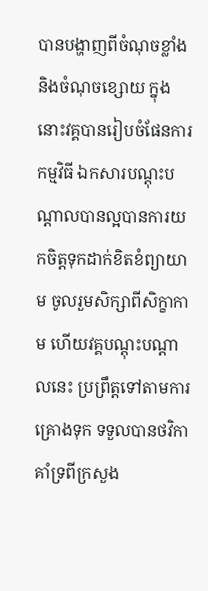បានបង្ហាញពីចំណុចខ្លាំង និងចំណុចខ្សោយ ក្នុងនោះវគ្គបានរៀបចំផែនការកម្មវិធី ឯកសារបណ្តុះបណ្តាលបានល្អបានការយកចិត្តទុកដាក់ខិតខំព្យាយាម ចូលរួមសិក្សាពីសិក្ខាកាម ហើយវគ្គបណ្តុះបណ្តាលនេះ ប្រព្រឹត្តទៅតាមការគ្រោងទុក ទទួលបានថវិកាគាំទ្រពីក្រសួង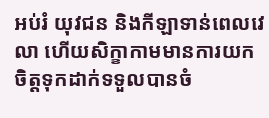អប់រំ យុវជន និងកីឡាទាន់ពេលវេលា ហើយសិក្ខាកាមមានការយកចិត្តទុកដាក់ទទួលបានចំ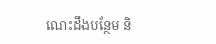ណេះដឹងបន្ថែម និ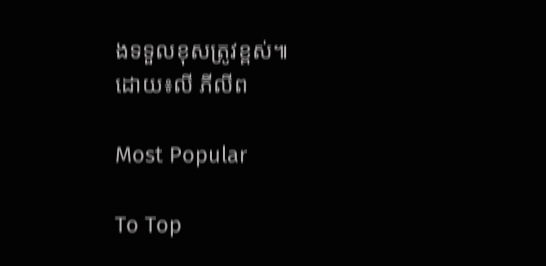ងទទួលខុសត្រូវខ្ពស់៕
ដោយ៖លី ភីលីព

Most Popular

To Top